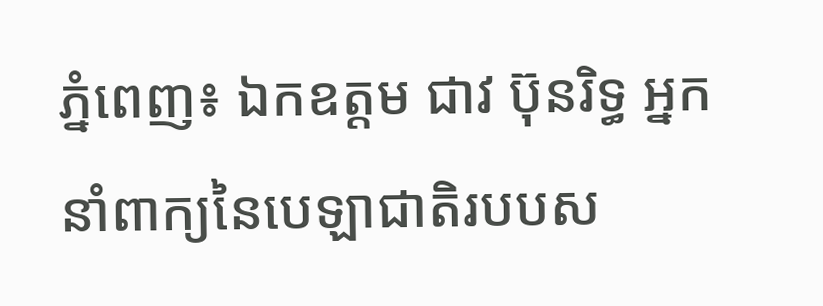ភ្នំពេញ៖ ឯកឧត្តម ជាវ ប៊ុនរិទ្ធ អ្នកនាំពាក្យនៃបេឡាជាតិរបបស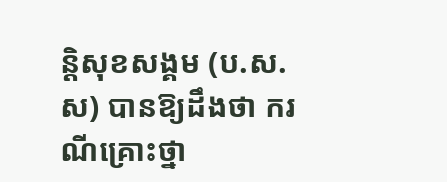ន្តិសុខសង្គម (ប.ស.ស) បានឱ្យដឹងថា ករណីគ្រោះថ្នា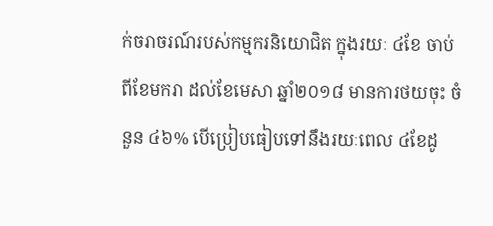ក់ចរាចរណ៍របស់កម្មករនិយោជិត ក្នុងរយៈ ៤ខែ ចាប់ពីខែមករា ដល់ខែមេសា ឆ្នាំ២០១៨ មានការថយចុះ ចំនួន ៤៦% បើប្រៀបធៀបទៅនឹងរយៈពេល ៤ខែដូ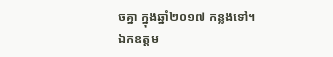ចគ្នា ក្នុងឆ្នាំ២០១៧ កន្លងទៅ។
ឯកឧត្តម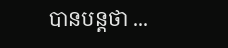បានបន្តថា ...